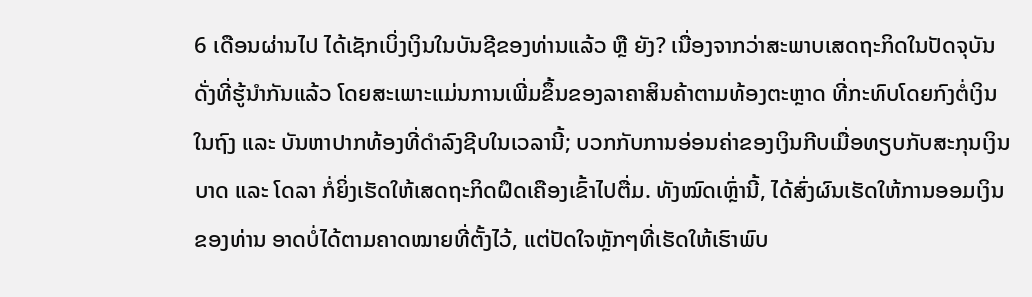6 ເດືອນຜ່ານໄປ ໄດ້ເຊັກເບິ່ງເງິນໃນບັນຊີຂອງທ່ານແລ້ວ ຫຼື ຍັງ? ເນື່ອງຈາກວ່າສະພາບເສດຖະກິດໃນປັດຈຸບັນ ດັ່ງທີ່ຮູ້ນຳກັນແລ້ວ ໂດຍສະເພາະແມ່ນການເພີ່ມຂຶ້ນຂອງລາຄາສິນຄ້າຕາມທ້ອງຕະຫຼາດ ທີ່ກະທົບໂດຍກົງຕໍ່ເງິນໃນຖົງ ແລະ ບັນຫາປາກທ້ອງທີ່ດຳລົງຊີບໃນເວລານີ້; ບວກກັບການອ່ອນຄ່າຂອງເງິນກີບເມື່ອທຽບກັບສະກຸນເງິນບາດ ແລະ ໂດລາ ກໍ່ຍິ່ງເຮັດໃຫ້ເສດຖະກິດຝຶດເຄືອງເຂົ້າໄປຕື່ມ. ທັງໝົດເຫຼົ່ານີ້, ໄດ້ສົ່ງຜົນເຮັດໃຫ້ການອອມເງິນຂອງທ່ານ ອາດບໍ່ໄດ້ຕາມຄາດໝາຍທີ່ຕັ້ງໄວ້, ແຕ່ປັດໃຈຫຼັກໆທີ່ເຮັດໃຫ້ເຮົາພົບ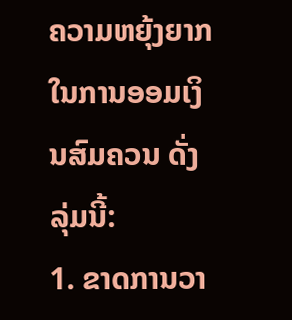ຄວາມຫຍຸ້ງຍາກໃນການອອມເງິນສົມຄວນ ດັ່ງລຸ່ມນີ້:
1. ຂາດການວາ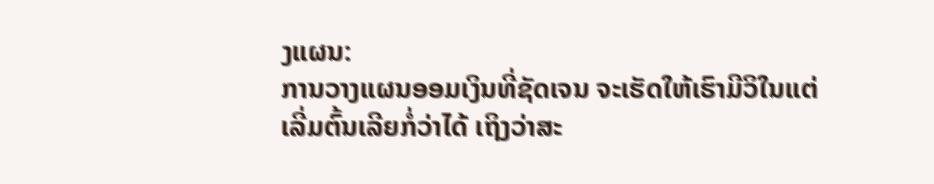ງແຜນ:
ການວາງແຜນອອມເງິນທີ່ຊັດເຈນ ຈະເຮັດໃຫ້ເຮົາມີວິໃນແຕ່ເລີ່ມຕົ້ນເລີຍກໍ່ວ່າໄດ້ ເຖິງວ່າສະ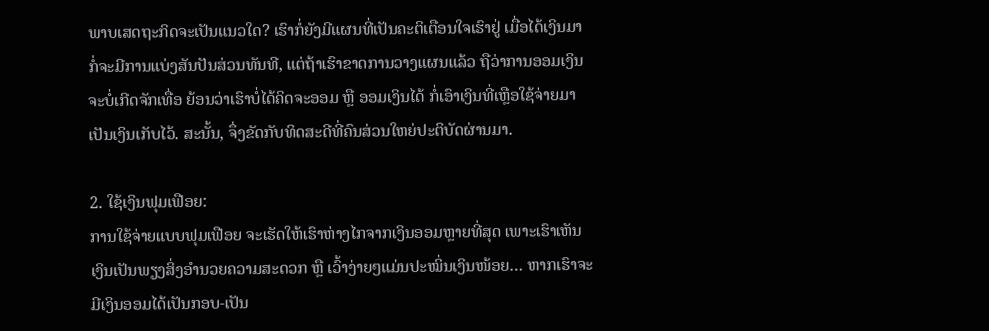ພາບເສດຖະກິດຈະເປັນແນວໃດ? ເຮົາກໍ່ຍັງມີແຜນທີ່ເປັນຄະຕິເຕືອນໃຈເຮົາຢູ່ ເມື່ອໄດ້ເງິນມາກໍ່ຈະມີການແບ່ງສັນປັນສ່ວນທັນທີ, ແຕ່ຖ້າເຮົາຂາດການວາງແຜນແລ້ວ ຖືວ່າການອອມເງິນຈະບໍ່ເກີດຈັກເທື່ອ ຍ້ອນວ່າເຮົາບໍ່ໄດ້ຄິດຈະອອມ ຫຼື ອອມເງິນໄດ້ ກໍ່ເອົາເງິນທີ່ເຫຼືອໃຊ້ຈ່າຍມາເປັນເງິນເກັບໄວ້. ສະນັ້ນ, ຈຶ່ງຂັດກັບທິດສະດີທີ່ຄົນສ່ວນໃຫຍ່ປະຕິບັດຜ່ານມາ.

2. ໃຊ້ເງິນຟຸມເຟືອຍ:
ການໃຊ້ຈ່າຍແບບຟຸມເຟືອຍ ຈະເຮັດໃຫ້ເຮົາຫ່າງໄກຈາກເງິນອອມຫຼາຍທີ່ສຸດ ເພາະເຮົາເຫັນເງິນເປັນພຽງສິ່ງອໍານວຍຄວາມສະດວກ ຫຼື ເວົ້າງ່າຍໆແມ່ນປະໝິ່ນເງິນໜ້ອຍ… ຫາກເຮົາຈະມີເງິນອອມໄດ້ເປັນກອບ-ເປັນ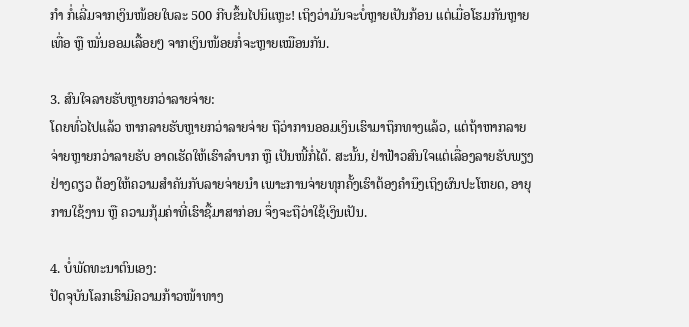ກໍາ ກໍ່ເລີ່ມຈາກເງິນໜ້ອຍໃບລະ 500 ກີບຂຶ້ນໄປນິແຫຼະ! ເຖິງວ່າມັນຈະບໍ່ຫຼາຍເປັນກ້ອນ ແຕ່ເມື່ອໂຮມກັນຫຼາຍເທື່ອ ຫຼື ໝັ່ນອອມເລື້ອຍໆ ຈາກເງິນໜ້ອຍກໍ່ຈະຫຼາຍເໝືອນກັນ.

3. ສົນໃຈລາຍຮັບຫຼາຍກວ່າລາຍຈ່າຍ:
ໂດຍທົ່ວໄປແລ້ວ ຫາກລາຍຮັບຫຼາຍກວ່າລາຍຈ່າຍ ຖືວ່າການອອມເງິນເຮົາມາຖຶກທາງແລ້ວ, ແຕ່ຖ້າຫາກລາຍຈ່າຍຫຼາຍກວ່າລາຍຮັບ ອາດເຮັດໃຫ້ເຮົາລຳບາກ ຫຼື ເປັນໜີ້ກໍ່ໄດ້. ສະນັ້ນ, ຢ່າຟ້າວສົນໃຈແຕ່ເລື່ອງລາຍຮັບພຽງຢ່າງດຽວ ຕ້ອງໃຫ້ຄວາມສໍາຄັນກັບລາຍຈ່າຍນຳ ເພາະການຈ່າຍທຸກຄັ້ງເຮົາຕ້ອງຄຳນຶງເຖິງຜົນປະໂຫຍດ, ອາຍຸການໃຊ້ງານ ຫຼື ຄວາມກຸ້ມຄ່າທີ່ເຮົາຊື້ມາສາກ່ອນ ຈຶ່ງຈະຖືວ່າໃຊ້ເງິນເປັນ.

4. ບໍ່ພັດທະນາຕົນເອງ:
ປັດຈຸບັນໂລກເຮົາມີຄວາມກ້າວໜ້າທາງ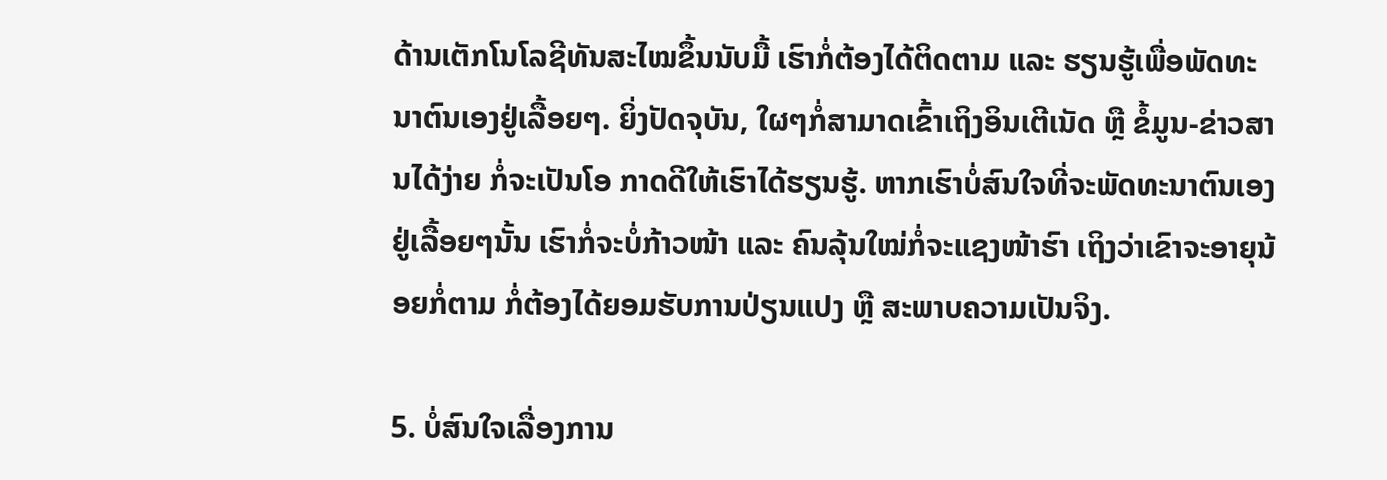ດ້ານເຕັກໂນໂລຊີທັນສະໄໝຂຶ້ນນັບມື້ ເຮົາກໍ່ຕ້ອງໄດ້ຕິດຕາມ ແລະ ຮຽນຮູ້ເພື່ອພັດທະນາຕົນເອງຢູ່ເລື້ອຍໆ. ຍິ່ງປັດຈຸບັນ, ໃຜໆກໍ່ສາມາດເຂົ້າເຖິງອິນເຕີເນັດ ຫຼື ຂໍ້ມູນ-ຂ່າວສານໄດ້ງ່າຍ ກໍ່ຈະເປັນໂອ ກາດດີໃຫ້ເຮົາໄດ້ຮຽນຮູ້. ຫາກເຮົາບໍ່ສົນໃຈທີ່ຈະພັດທະນາຕົນເອງຢູ່ເລື້ອຍໆນັ້ນ ເຮົາກໍ່ຈະບໍ່ກ້າວໜ້າ ແລະ ຄົນລຸ້ນໃໝ່ກໍ່ຈະແຊງໜ້າຮົາ ເຖິງວ່າເຂົາຈະອາຍຸນ້ອຍກໍ່ຕາມ ກໍ່ຕ້ອງໄດ້ຍອມຮັບການປ່ຽນແປງ ຫຼື ສະພາບຄວາມເປັນຈິງ.

5. ບໍ່ສົນໃຈເລື່ອງການ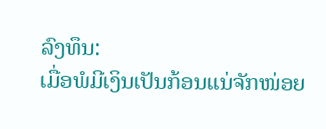ລົງທຶນ:
ເມື່ອພໍມີເງິນເປັນກ້ອນແນ່ຈັກໜ່ອຍ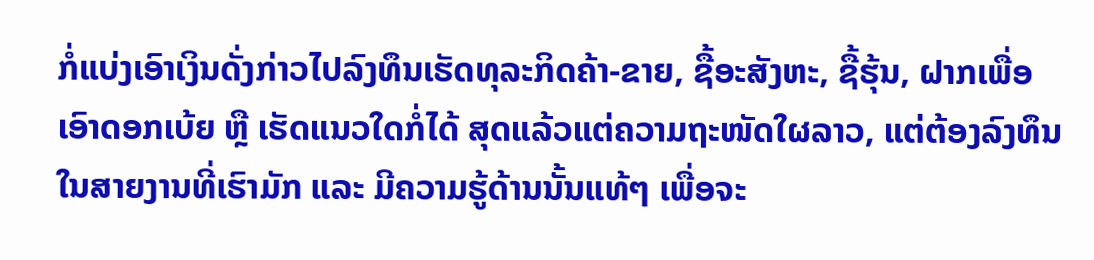ກໍ່ແບ່ງເອົາເງິນດັ່ງກ່າວໄປລົງທຶນເຮັດທຸລະກິດຄ້າ-ຂາຍ, ຊື້ອະສັງຫະ, ຊື້ຮຸ້ນ, ຝາກເພື່ອເອົາດອກເບ້ຍ ຫຼື ເຮັດແນວໃດກໍ່ໄດ້ ສຸດແລ້ວແຕ່ຄວາມຖະໜັດໃຜລາວ, ແຕ່ຕ້ອງລົງທຶນໃນສາຍງານທີ່ເຮົາມັກ ແລະ ມີຄວາມຮູ້ດ້ານນັ້ນແທ້ໆ ເພື່ອຈະ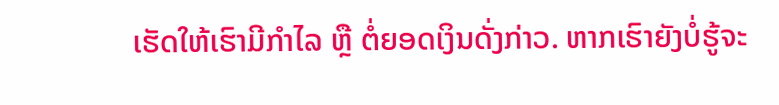ເຮັດໃຫ້ເຮົາມີກໍາໄລ ຫຼື ຕໍ່ຍອດເງິນດັ່ງກ່າວ. ຫາກເຮົາຍັງບໍ່ຮູ້ຈະ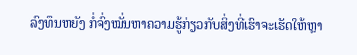ລົງທຶນຫຍັງ ກໍ່ຈົ່ງໝັ່ນຫາຄວາມຮູ້ກ່ຽວກັບສິ່ງທີ່ເຮົາຈະເຮັດໃຫ້ຫຼາ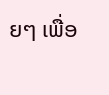ຍໆ ເພື່ອ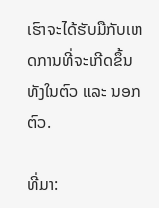ເຮົາຈະໄດ້ຮັບມືກັບເຫດການທີ່ຈະເກີດຂຶ້ນທັງໃນຕົວ ແລະ ນອກຕົວ.

ທີ່ມາ: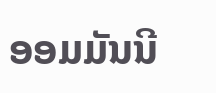ອອມມັນນີ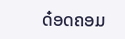ດ໋ອດຄອມ